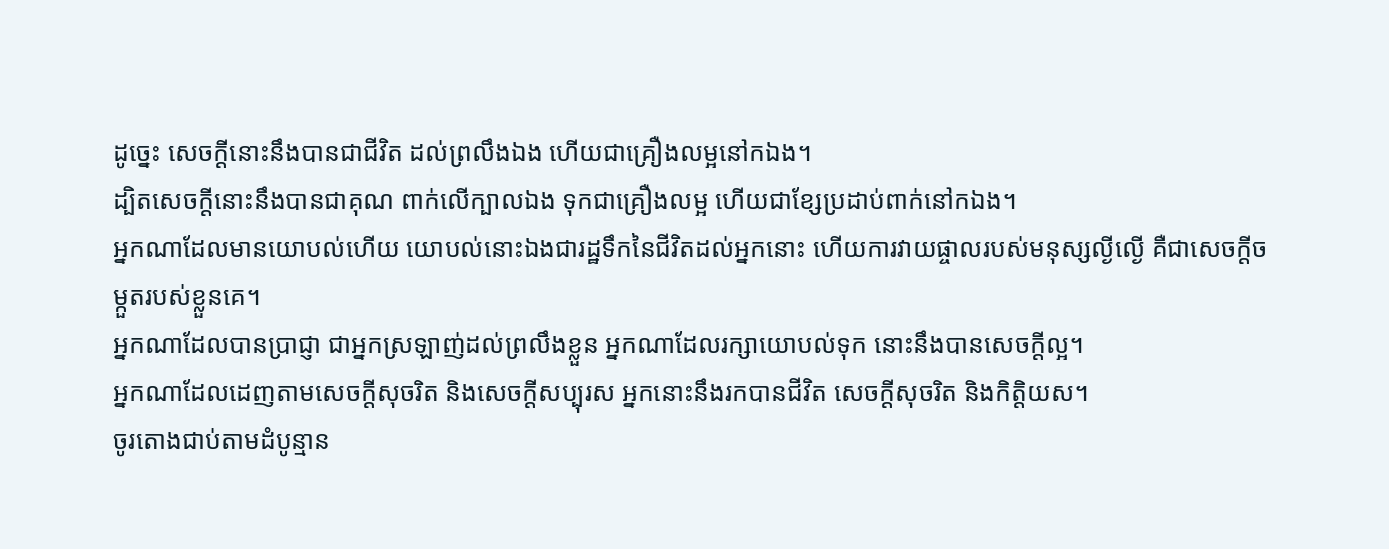ដូច្នេះ សេចក្ដីនោះនឹងបានជាជីវិត ដល់ព្រលឹងឯង ហើយជាគ្រឿងលម្អនៅកឯង។
ដ្បិតសេចក្ដីនោះនឹងបានជាគុណ ពាក់លើក្បាលឯង ទុកជាគ្រឿងលម្អ ហើយជាខ្សែប្រដាប់ពាក់នៅកឯង។
អ្នកណាដែលមានយោបល់ហើយ យោបល់នោះឯងជារដ្ឋទឹកនៃជីវិតដល់អ្នកនោះ ហើយការវាយផ្ចាលរបស់មនុស្សល្ងីល្ងើ គឺជាសេចក្ដីចម្កួតរបស់ខ្លួនគេ។
អ្នកណាដែលបានប្រាជ្ញា ជាអ្នកស្រឡាញ់ដល់ព្រលឹងខ្លួន អ្នកណាដែលរក្សាយោបល់ទុក នោះនឹងបានសេចក្ដីល្អ។
អ្នកណាដែលដេញតាមសេចក្ដីសុចរិត និងសេចក្ដីសប្បុរស អ្នកនោះនឹងរកបានជីវិត សេចក្ដីសុចរិត និងកិត្តិយស។
ចូរតោងជាប់តាមដំបូន្មាន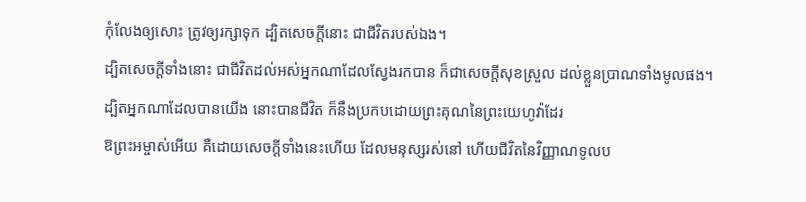កុំលែងឲ្យសោះ ត្រូវឲ្យរក្សាទុក ដ្បិតសេចក្ដីនោះ ជាជីវិតរបស់ឯង។
ដ្បិតសេចក្ដីទាំងនោះ ជាជីវិតដល់អស់អ្នកណាដែលស្វែងរកបាន ក៏ជាសេចក្ដីសុខស្រួល ដល់ខ្លួនប្រាណទាំងមូលផង។
ដ្បិតអ្នកណាដែលបានយើង នោះបានជីវិត ក៏នឹងប្រកបដោយព្រះគុណនៃព្រះយេហូវ៉ាដែរ
ឱព្រះអម្ចាស់អើយ គឺដោយសេចក្ដីទាំងនេះហើយ ដែលមនុស្សរស់នៅ ហើយជីវិតនៃវិញ្ញាណទូលប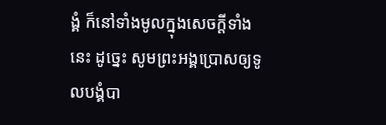ង្គំ ក៏នៅទាំងមូលក្នុងសេចក្ដីទាំងនេះ ដូច្នេះ សូមព្រះអង្គប្រោសឲ្យទូលបង្គំបា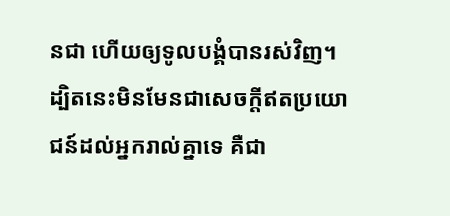នជា ហើយឲ្យទូលបង្គំបានរស់វិញ។
ដ្បិតនេះមិនមែនជាសេចក្ដីឥតប្រយោជន៍ដល់អ្នករាល់គ្នាទេ គឺជា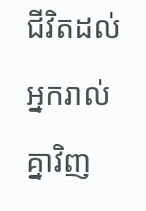ជីវិតដល់អ្នករាល់គ្នាវិញ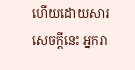ហើយដោយសារសេចក្ដីនេះ អ្នករា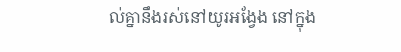ល់គ្នានឹងរស់នៅយូរអង្វែង នៅក្នុង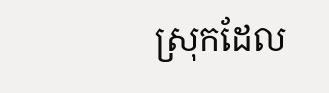ស្រុកដែល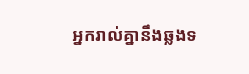អ្នករាល់គ្នានឹងឆ្លងទ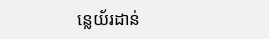ន្លេយ័រដាន់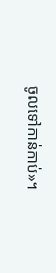ចូលទៅកាន់កាប់»។